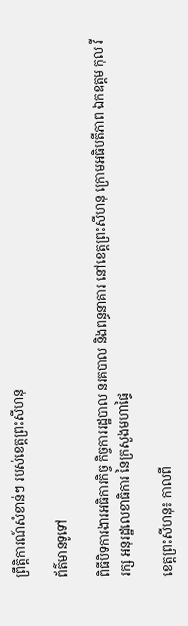ព្រឹត្តិការណ៍សំខាន់ៗ របស់ខេត្តព្រះសីហនុ

ព័ត៌មានទូទៅ

ពិធីបិទការងារអធិការកិច្ច កិច្ចការរដ្ឋបាល នរគបាល និងពន្ធនាគារ នៅខេត្តព្រះសីហនុ ក្រោមអធិបតីភាព ឯកឧត្តម កុល វីរក្ស អនុរដ្ឋលេខាធិការ នៃក្រសួងមហាផ្ទៃ

ខេត្តព្រះសីហនុ៖ កាលពី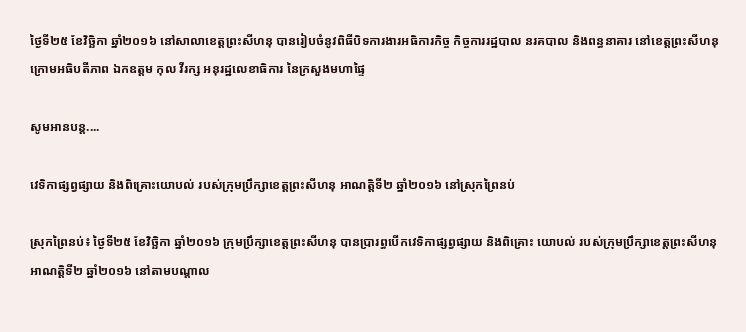ថ្ងៃទី២៥ ខែវិច្ឆិកា ឆ្នាំ២០១៦ នៅសាលាខេត្តព្រះសីហនុ បានរៀបចំនូវពិធីបិទការងារអធិការកិច្ច កិច្ចការរដ្ឋបាល នរគបាល និងពន្ធនាគារ នៅខេត្តព្រះសីហនុ   ក្រោមអធិបតីភាព ឯកឧត្តម កុល វីរក្ស អនុរដ្ឋលេខាធិការ នៃក្រសួងមហាផ្ទៃ

សូមអានបន្ត....

វេទិកាផ្សព្វផ្សាយ និងពិគ្រោះយោបល់ របស់ក្រុមប្រឹក្សាខេត្តព្រះសីហនុ អាណត្តិទី២ ឆ្នាំ២០១៦ នៅស្រុកព្រៃនប់

ស្រុកព្រៃនប់៖ ថ្ងៃទី២៥ ខែវិចិ្ឆកា ឆ្នាំ២០១៦ ក្រុមប្រឹក្សាខេត្តព្រះសីហនុ បានប្រារព្ធបើកវេទិកាផ្សព្វផ្សាយ និងពិគ្រោះ យោបល់ របស់ក្រុមប្រឹក្សាខេត្តព្រះសីហនុ អាណត្តិទី២ ឆ្នាំ២០១៦ នៅតាមបណ្តាល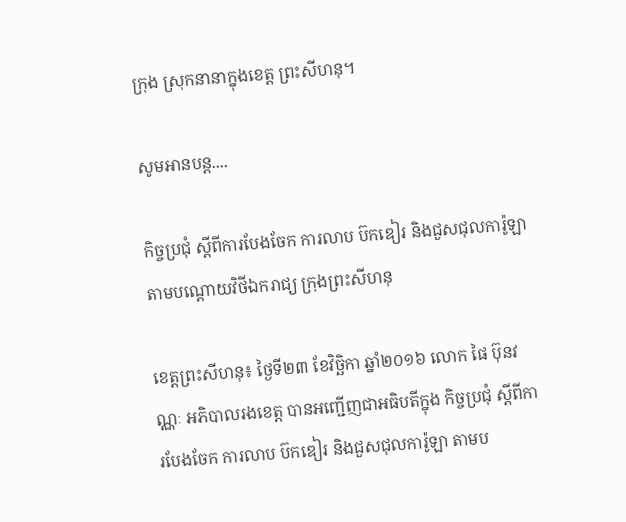ក្រុង ស្រុកនានាក្នុងខេត្ត ព្រះសីហនុ។

សូមអានបន្ត....

កិច្ចប្រជុំ ស្ដីពីការបែងចែក ការលាប ប៊កឌៀរ និងជួសជុលការ៉ូឡា តាមបណ្ដោយវិថីឯករាជ្យ ក្រុងព្រះសីហនុ

ខេត្តព្រះសីហនុ៖ ថ្ងៃទី២៣ ខែវិចិ្ឆកា ឆ្នាំ២០១៦ លោក ផៃ ប៊ុនវណ្ណៈ អភិបាលរងខេត្ត បានអញ្ជើញជាអធិបតីក្នុង កិច្ចប្រជុំ ស្ដីពីការបែងចែក ការលាប ប៊កឌៀរ និងជួសជុលការ៉ូឡា តាមប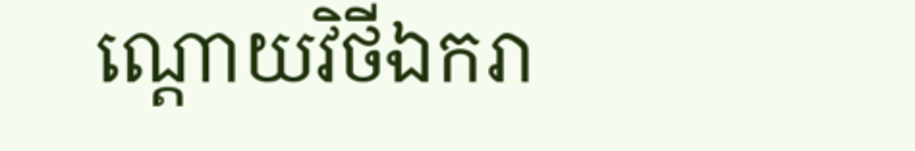ណ្ដោយវិថីឯករា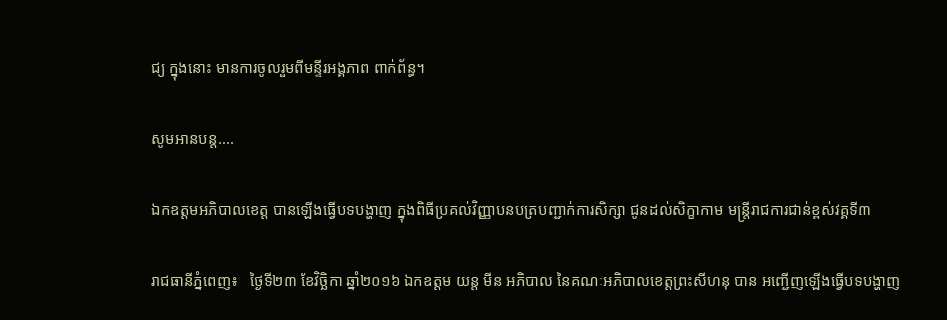ជ្យ ក្នុងនោះ មានការចូលរួមពីមន្ទីរអង្គភាព ពាក់ព័ន្ធ។

សូមអានបន្ត....

ឯកឧត្តមអភិបាលខេត្ត បានឡើងធ្វើបទបង្ហាញ ក្នុងពិធីប្រគល់វិញ្ញាបនបត្របញ្ជាក់ការសិក្សា ជូនដល់សិក្ខាកាម មន្ត្រីរាជការជាន់ខ្ពស់វគ្គទី៣

រាជធានីភ្នំពេញ៖   ថ្ងៃទី២៣ ខែវិច្ឆិកា ឆ្នាំ២០១៦ ឯកឧត្តម យន្ត មីន អភិបាល នៃគណៈអភិបាលខេត្តព្រះសីហនុ បាន អញ្ជើញឡើងធ្វើបទបង្ហាញ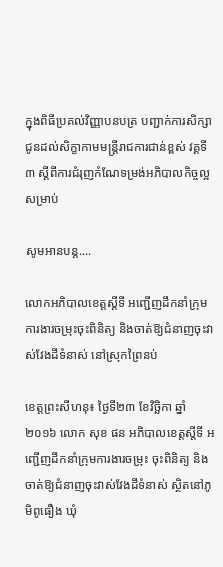ក្នុងពិធីប្រគល់វិញ្ញាបនបត្រ បញ្ជាក់ការសិក្សា ជូនដល់សិក្ខាកាមមន្ត្រីរាជការជាន់ខ្ពស់ វគ្គទី៣ ស្តីពីការជំរុញកំណែទម្រង់អភិបាលកិច្ចល្អ សម្រាប់

សូមអានបន្ត....

លោកអភិបាលខេត្តស្តីទី អញ្ជើញដឹកនាំក្រុមការងារចម្រុះចុះពិនិត្យ និងចាត់ឱ្យជំនាញចុះវាស់វែងដីទំនាស់ នៅស្រុកព្រៃនប់

ខេត្តព្រះសីហនុ៖ ថ្ងៃទី២៣ ខែវិច្ឆិកា ឆ្នាំ២០១៦ លោក សុខ ផន អភិបាលខេត្តស្តីទី អញ្ជើញដឹកនាំក្រុមការងារចម្រុះ ចុះពិនិត្យ និងចាត់ឱ្យជំនាញចុះវាស់វែងដីទំនាស់ ស្ថិតនៅភូមិពូធឿង ឃុំ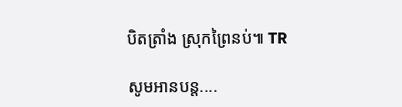បិតត្រាំង ស្រុកព្រៃនប់៕ TR

សូមអានបន្ត....